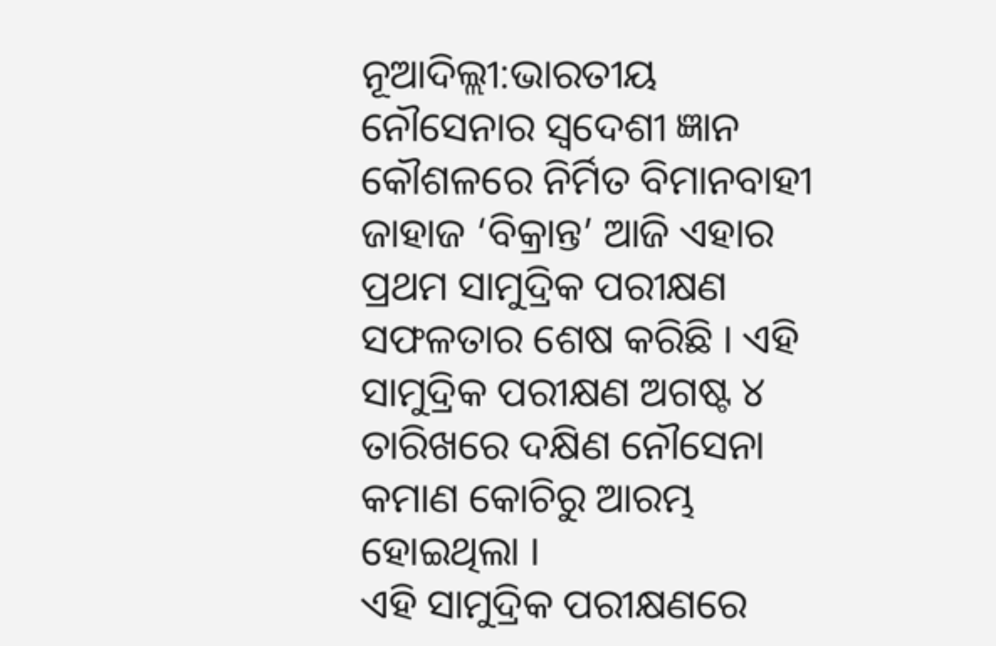ନୂଆଦିଲ୍ଲୀ:ଭାରତୀୟ ନୌସେନାର ସ୍ବଦେଶୀ ଜ୍ଞାନ କୌଶଳରେ ନିର୍ମିତ ବିମାନବାହୀ ଜାହାଜ ‘ବିକ୍ରାନ୍ତ’ ଆଜି ଏହାର ପ୍ରଥମ ସାମୁଦ୍ରିକ ପରୀକ୍ଷଣ ସଫଳତାର ଶେଷ କରିଛି । ଏହି ସାମୁଦ୍ରିକ ପରୀକ୍ଷଣ ଅଗଷ୍ଟ ୪ ତାରିଖରେ ଦକ୍ଷିଣ ନୌସେନା କମାଣ କୋଚିରୁ ଆରମ୍ଭ ହୋଇଥିଲା ।
ଏହି ସାମୁଦ୍ରିକ ପରୀକ୍ଷଣରେ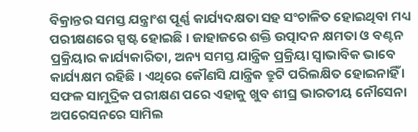ବିକ୍ରାନ୍ତର ସମସ୍ତ ଯନ୍ତ୍ରାଂଶ ପୂର୍ଣ୍ଣ କାର୍ଯ୍ୟଦକ୍ଷତା ସହ ସଂଚାଳିତ ହୋଇଥିବା ମଧ୍ୟ ପରୀକ୍ଷଣରେ ସ୍ପଷ୍ଟ ହୋଇଛି । ଜାହାଜରେ ଶକ୍ତି ଉତ୍ପାଦନ କ୍ଷମତା ଓ ବଣ୍ଟନ ପ୍ରକ୍ରିୟାର କାର୍ଯ୍ୟକାରିତା, ଅନ୍ୟ ସମସ୍ତ ଯାନ୍ତ୍ରିକ ପ୍ରକ୍ରିୟା ସ୍ବାଭାବିକ ଭାବେ କାର୍ଯ୍ୟକ୍ଷମ ରହିଛି । ଏଥିରେ କୌଣସି ଯାନ୍ତ୍ରିକ ତ୍ରୁଟି ପରିଲକ୍ଷିତ ହୋଇନାହିଁ । ସଫଳ ସାମୁଦ୍ରିକ ପରୀକ୍ଷଣ ପରେ ଏହାକୁ ଖୁବ ଶୀଘ୍ର ଭାରତୀୟ ନୌସେନା ଅପରେସନରେ ସାମିଲ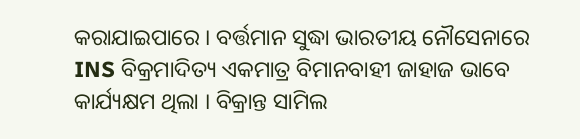କରାଯାଇପାରେ । ବର୍ତ୍ତମାନ ସୁଦ୍ଧା ଭାରତୀୟ ନୌସେନାରେ INS ବିକ୍ରମାଦିତ୍ୟ ଏକମାତ୍ର ବିମାନବାହୀ ଜାହାଜ ଭାବେ କାର୍ଯ୍ୟକ୍ଷମ ଥିଲା । ବିକ୍ରାନ୍ତ ସାମିଲ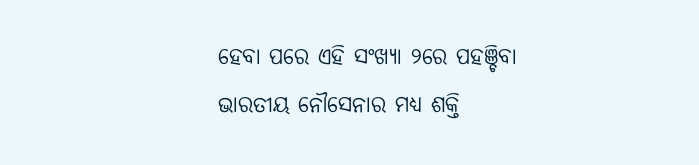ହେବା ପରେ ଏହି ସଂଖ୍ୟା ୨ରେ ପହଞ୍ଚିବା ଭାରତୀୟ ନୌସେନାର ମଧ୍ୟ ଶକ୍ତି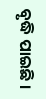ବୃଦ୍ଧି ପାଇଛି ।